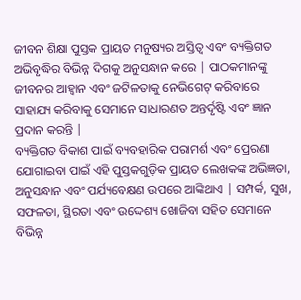ଜୀବନ ଶିକ୍ଷା ପୁସ୍ତକ ପ୍ରାୟତ ମନୁଷ୍ୟର ଅସ୍ତିତ୍ୱ ଏବଂ ବ୍ୟକ୍ତିଗତ ଅଭିବୃଦ୍ଧିର ବିଭିନ୍ନ ଦିଗକୁ ଅନୁସନ୍ଧାନ କରେ | ପାଠକମାନଙ୍କୁ ଜୀବନର ଆହ୍ୱାନ ଏବଂ ଜଟିଳତାକୁ ନେଭିଗେଟ୍ କରିବାରେ ସାହାଯ୍ୟ କରିବାକୁ ସେମାନେ ସାଧାରଣତ ଅନ୍ତର୍ଦୃଷ୍ଟି ଏବଂ ଜ୍ଞାନ ପ୍ରଦାନ କରନ୍ତି |
ବ୍ୟକ୍ତିଗତ ବିକାଶ ପାଇଁ ବ୍ୟବହାରିକ ପରାମର୍ଶ ଏବଂ ପ୍ରେରଣା ଯୋଗାଇବା ପାଇଁ ଏହି ପୁସ୍ତକଗୁଡ଼ିକ ପ୍ରାୟତ ଲେଖକଙ୍କ ଅଭିଜ୍ଞତା, ଅନୁସନ୍ଧାନ ଏବଂ ପର୍ଯ୍ୟବେକ୍ଷଣ ଉପରେ ଆଙ୍କିଥାଏ | ସମ୍ପର୍କ, ସୁଖ, ସଫଳତା, ସ୍ଥିରତା ଏବଂ ଉଦ୍ଦେଶ୍ୟ ଖୋଜିବା ସହିତ ସେମାନେ ବିଭିନ୍ନ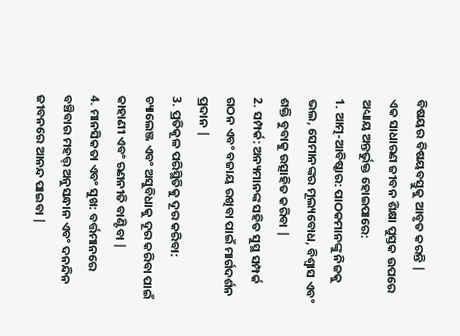ବିଷୟର ବିଷୟବସ୍ତୁକୁ ଆବୃତ କରନ୍ତି |
ଏକ ସାଧାରଣ ଜୀବନ ଶିକ୍ଷା ପୁସ୍ତକ ଉପରେ ଅଧ୍ୟାୟ ଅନ୍ତର୍ଭୁକ୍ତ ହୋଇପାରେ:
1. ଆତ୍ମ-ଆବିଷ୍କାର: ପାଠକମାନଙ୍କୁ ନିଜକୁ ଭଲ, ସେମାନଙ୍କର ମୂଲ୍ୟବୋଧ, ବିଶ୍ୱାସ ଏବଂ ଶକ୍ତି ବୁବାକୁ ଉତ୍ସାହିତ କରିବା |
2. ସମ୍ପର୍କ: ଅନ୍ୟମାନଙ୍କ ସହିତ ସୁସ୍ଥ ସମ୍ପର୍କ ଗଠନ ଏବଂ ବଜାୟ ରଖିବା ପାଇଁ ମାର୍ଗଦର୍ଶନ ପ୍ରଦାନ |
3. ପ୍ରତିକୂଳ ପରିସ୍ଥିତିକୁ ଦୂର କରିବା: ଚ୍ୟାଲେଞ୍ଜ ଏବଂ ଅସୁବିଧାକୁ ଦୂର କରିବା ପାଇଁ କାହାଣୀ ଏବଂ ରଣନୀତି ବାଣ୍ଟିବା |
4. ମାନସିକତା ଏବଂ ସୁଖ: ବର୍ତ୍ତମାନରେ ବଞ୍ଚିବାର ମହତ୍ତ୍ ଅନୁସନ୍ଧାନ ଏବଂ ଦନନ୍ଦିନ ଜୀବନରେ ଆନନ୍ଦ ପାଇବା |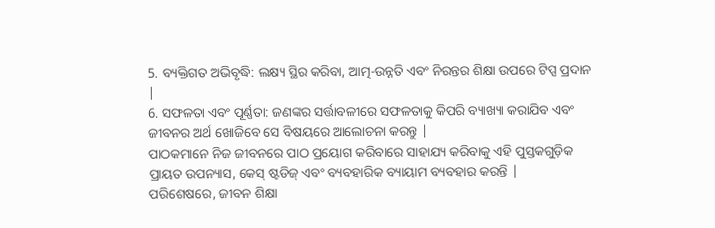5. ବ୍ୟକ୍ତିଗତ ଅଭିବୃଦ୍ଧି: ଲକ୍ଷ୍ୟ ସ୍ଥିର କରିବା, ଆତ୍ମ-ଉନ୍ନତି ଏବଂ ନିରନ୍ତର ଶିକ୍ଷା ଉପରେ ଟିପ୍ସ ପ୍ରଦାନ |
6. ସଫଳତା ଏବଂ ପୂର୍ଣ୍ଣତା: ଜଣଙ୍କର ସର୍ତ୍ତାବଳୀରେ ସଫଳତାକୁ କିପରି ବ୍ୟାଖ୍ୟା କରାଯିବ ଏବଂ ଜୀବନର ଅର୍ଥ ଖୋଜିବେ ସେ ବିଷୟରେ ଆଲୋଚନା କରନ୍ତୁ |
ପାଠକମାନେ ନିଜ ଜୀବନରେ ପାଠ ପ୍ରୟୋଗ କରିବାରେ ସାହାଯ୍ୟ କରିବାକୁ ଏହି ପୁସ୍ତକଗୁଡ଼ିକ ପ୍ରାୟତ ଉପନ୍ୟାସ, କେସ୍ ଷ୍ଟଡିଜ୍ ଏବଂ ବ୍ୟବହାରିକ ବ୍ୟାୟାମ ବ୍ୟବହାର କରନ୍ତି |
ପରିଶେଷରେ, ଜୀବନ ଶିକ୍ଷା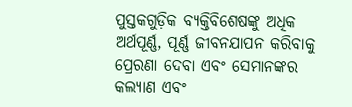ପୁସ୍ତକଗୁଡ଼ିକ ବ୍ୟକ୍ତିବିଶେଷଙ୍କୁ ଅଧିକ ଅର୍ଥପୂର୍ଣ୍ଣ, ପୂର୍ଣ୍ଣ ଜୀବନଯାପନ କରିବାକୁ ପ୍ରେରଣା ଦେବା ଏବଂ ସେମାନଙ୍କର କଲ୍ୟାଣ ଏବଂ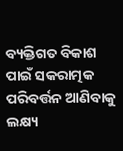ବ୍ୟକ୍ତିଗତ ବିକାଶ ପାଇଁ ସକରାତ୍ମକ ପରିବର୍ତ୍ତନ ଆଣିବାକୁ ଲକ୍ଷ୍ୟ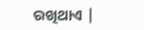ରଖିଥାଏ |